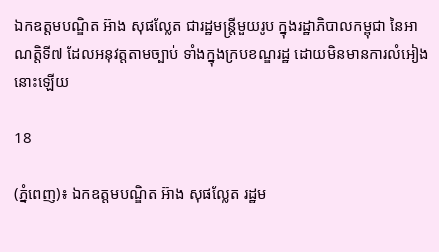ឯកឧត្តមបណ្ឌិត អ៊ាង សុផល្លែត ជារដ្ឋមន្ត្រីមួយរូប ក្នុងរដ្ឋាភិបាលកម្ពុជា នៃអាណត្តិទី៧ ដែលអនុវត្តតាមច្បាប់ ទាំងក្នុងក្របខណ្ឌរដ្ឋ ដោយមិនមានការលំអៀងនោះឡើយ

18

(ភ្នំពេញ)៖ ឯកឧត្តមបណ្ឌិត អ៊ាង សុផល្លែត រដ្ឋម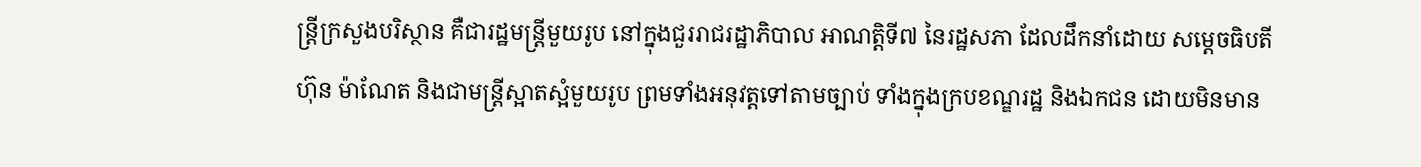ន្ត្រីក្រសួងបរិស្ថាន គឺជារដ្ឋមន្ត្រីមួយរូប នៅក្នុងជួររាជរដ្ឋាភិបាល អាណត្តិទី៧ នៃរដ្ឋសភា ដែលដឹកនាំដោយ សម្តេចធិបតី ហ៊ុន ម៉ាណែត និងជាមន្ត្រីស្អាតស្អំមួយរូប ព្រមទាំងអនុវត្តទៅតាមច្បាប់ ទាំងក្នុងក្របខណ្ឌរដ្ឋ និងឯកជន ដោយមិនមាន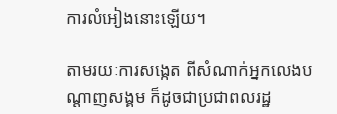ការលំអៀងនោះឡើយ។

តាមរយៈការសង្កេត ពីសំណាក់អ្នកលេងបណ្តាញសង្គម ក៏ដូចជាប្រជាពលរដ្ឋ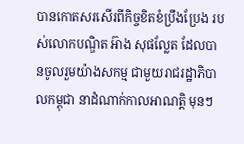បានកោតសរសើរពីកិច្ចខិតខំប្រឹងប្រែង របស់លោកបណ្ឌិត អ៊ាង សុផល្លែត ដែលបានចូលរួមយ៉ាងសកម្ម ជាមួយរាជរដ្ឋាភិបាលកម្ពុជា នាដំណាក់កាលអាណត្តិ មុនៗ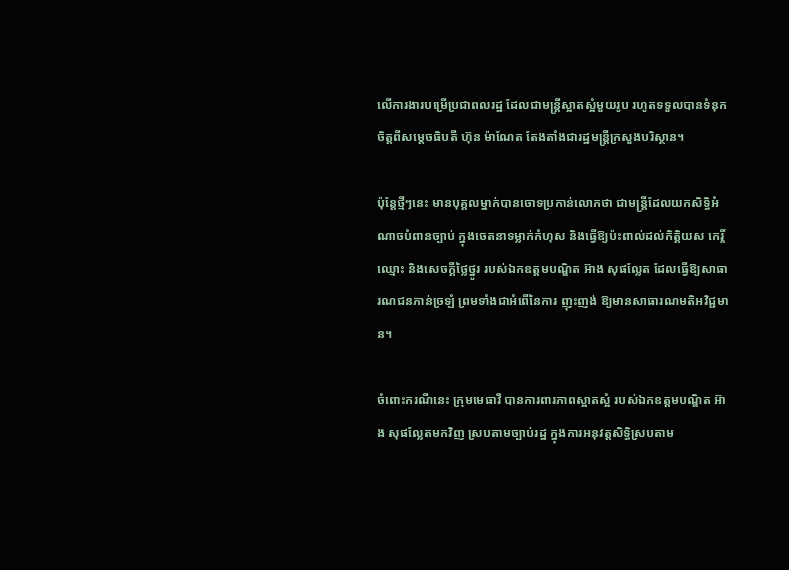លើការងារបម្រើប្រជាពលរដ្ឋ ដែលជាមន្ត្រីស្អាតស្អំមួយរូប រហូតទទួលបានទំនុកចិត្តពីសម្តេចធិបតី ហ៊ុន ម៉ាណែត តែងតាំងជារដ្ឋមន្ត្រីក្រសួងបរិស្ថាន។

ប៉ុន្តែថ្មីៗនេះ មានបុគ្គលម្នាក់បានចោទប្រកាន់លោកថា ជាមន្ត្រីដែលយកសិទ្ធិអំណាចបំពានច្បាប់ ក្នុងចេតនាទម្លាក់កំហុស និងធ្វើឱ្យប៉ះពាល់ដល់កិត្តិយស កេរ្តិ៍ឈ្មោះ និងសេចក្តីថ្លៃថ្នូរ របស់ឯកឧត្តមបណ្ឌិត អ៊ាង សុផល្លែត ដែលធ្វើឱ្យសាធារណជនភាន់ច្រឡំ ព្រមទាំងជាអំពើនៃការ ញុះញង់ ឱ្យមានសាធារណមតិអវិជ្ជមាន។

ចំពោះករណីនេះ ក្រុមមេធាវី បានការពារភាពស្អាតស្អំ របស់ឯកឧត្តមបណ្ឌិត អ៊ាង សុផល្លែតមកវិញ ស្របតាមច្បាប់រដ្ឋ ក្នុងការអនុវត្តសិទ្ធិស្របតាម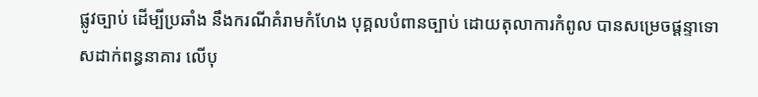ផ្លូវច្បាប់ ដើម្បីប្រឆាំង នឹងករណីគំរាមកំហែង បុគ្គលបំពានច្បាប់ ដោយតុលាការកំពូល បានសម្រេចផ្តន្ទាទោសដាក់ពន្ធនាគារ លើបុ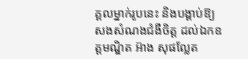គ្គលម្នាក់រូបនេះ និងបង្គាប់ឱ្យសងសំណងជំងឺចិត្ត ដល់ឯកឧត្តមណ្ឌិត អ៊ាង សុផល្លែត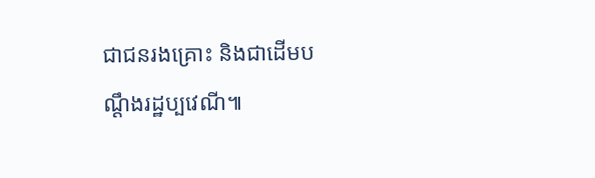ជាជនរងគ្រោះ និងជាដើមបណ្តឹងរដ្ឋប្បវេណី៕